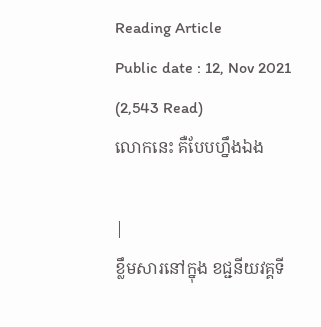Reading Article
Public date : 12, Nov 2021 (2,543 Read)
លោកនេះ គឺបែបហ្នឹងឯង

|
ខ្លឹមសារនៅក្នុង ខជ្ជនីយវគ្គទី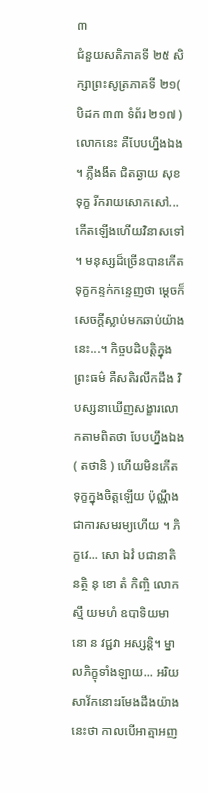៣
ជំនួយសតិភាគទី ២៥ សិក្សាព្រះសូត្រភាគទី ២១( បិដក ៣៣ ទំព័រ ២១៧ ) លោកនេះ គឺបែបហ្នឹងឯង ។ ភ្លឺងងឹត ជិតឆ្ងាយ សុខទុក្ខ រីករាយសោកសៅ...កើតឡើងហើយវិនាសទៅ ។ មនុស្សដ៏ច្រើនបានកើតទុក្ខកន្ទក់កន្ទេញថា ម្ដេចក៏សេចក្ដីស្លាប់មកឆាប់យ៉ាងនេះ...។ កិច្ចបដិបត្តិក្នុងព្រះធម៌ គឺសតិរលឹកដឹង វិបស្សនាឃើញសង្ខារលោកតាមពិតថា បែបហ្នឹងឯង ( តថានិ ) ហើយមិនកើតទុក្ខក្នុងចិត្តឡើយ ប៉ុណ្ណឹង ជាការសមរម្យហើយ ។ ភិក្ខវេ... សោ ឯវំ បជានាតិ នត្ថិ នុ ខោ តំ កិញ្ចិ លោកស្មឹ យមហំ ឧបាទិយមានោ ន វជ្ជវា អស្សន្តិ។ ម្នាលភិក្ខុទាំងឡាយ... អរិយសាវ័កនោះរមែងដឹងយ៉ាងនេះថា កាលបើអាត្មាអញ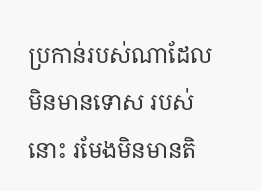ប្រកាន់របស់ណាដែលមិនមានទោស របស់នោះ រមែងមិនមានតិ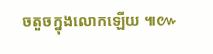ចតួចក្នុងលោកឡើយ ៕៚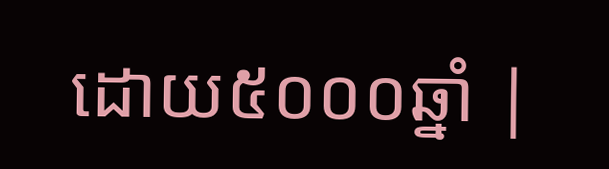ដោយ៥០០០ឆ្នាំ |